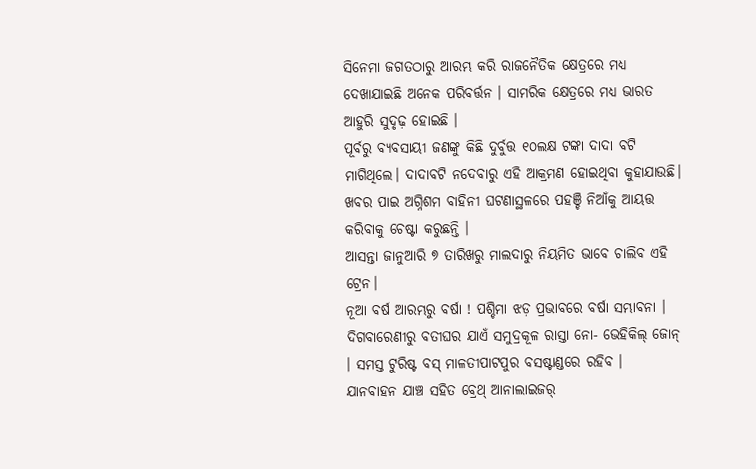ସିନେମା ଜଗତଠାରୁ ଆରମ୍ଭ କରି ରାଜନୈତିକ କ୍ଷେତ୍ରରେ ମଧ୍ୟ ଦେଖାଯାଇଛି ଅନେକ ପରିବର୍ତ୍ତନ । ସାମରିକ କ୍ଷେତ୍ରରେ ମଧ୍ୟ ଭାରତ ଆହୁରି ସୁଦୃଢ଼ ହୋଇଛି ।
ପୂର୍ବରୁ ବ୍ୟବସାୟୀ ଜଣଙ୍କୁ କିଛି ଦୁର୍ବୁତ୍ତ ୧୦ଲକ୍ଷ ଟଙ୍କା ଦାଦା ବଟି ମାଗିଥିଲେ। ଦାଦାବଟି ନଦେବାରୁ ଏହି ଆକ୍ରମଣ ହୋଇଥିବା କୁହାଯାଉଛି।
ଖବର ପାଇ ଅଗ୍ନିଶମ ବାହିନୀ ଘଟଣାସ୍ଥଳରେ ପହଞ୍ଚି ନିଆଁକୁ ଆୟତ୍ତ କରିବାକୁ ଚେଷ୍ଟା କରୁଛନ୍ତି ।
ଆସନ୍ତା ଜାନୁଆରି ୭ ତାରିଖରୁ ମାଲଦାରୁ ନିୟମିତ ଭାବେ ଚାଲିବ ଏହି ଟ୍ରେନ।
ନୂଆ ବର୍ଷ ଆରମ୍ଭରୁ ବର୍ଷା ! ପଶ୍ଚିମା ଝଡ଼ ପ୍ରଭାବରେ ବର୍ଷା ସମ୍ଭାବନା ।
ଦିଗବାରେଣୀରୁ ବତୀଘର ଯାଏଁ ସମୁଦ୍ରକୂଳ ରାସ୍ତା ନୋ- ଭେହିକିଲ୍ ଜୋନ୍ । ସମସ୍ତ ଟୁରିଷ୍ଟ ବସ୍ ମାଳତୀପାଟପୁର ବସଷ୍ଟାଣ୍ଡରେ ରହିବ ।
ଯାନବାହନ ଯାଞ୍ଚ ସହିତ ବ୍ରେଥ୍ ଆନାଲାଇଜର୍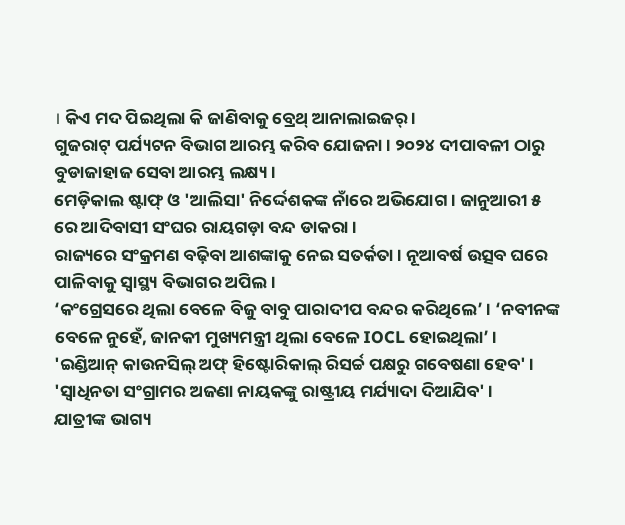। କିଏ ମଦ ପିଇଥିଲା କି ଜାଣିବାକୁ ବ୍ରେଥ୍ ଆନାଲାଇଜର୍ ।
ଗୁଜରାଟ୍ ପର୍ଯ୍ୟଟନ ବିଭାଗ ଆରମ୍ଭ କରିବ ଯୋଜନା । ୨୦୨୪ ଦୀପାବଳୀ ଠାରୁ ବୁଡାଜାହାଜ ସେବା ଆରମ୍ଭ ଲକ୍ଷ୍ୟ ।
ମେଡ଼ିକାଲ ଷ୍ଟାଫ୍ ଓ 'ଆଲିସା' ନିର୍ଦ୍ଦେଶକଙ୍କ ନାଁରେ ଅଭିଯୋଗ । ଜାନୁଆରୀ ୫ ରେ ଆଦିବାସୀ ସଂଘର ରାୟଗଡ଼ା ବନ୍ଦ ଡାକରା ।
ରାଜ୍ୟରେ ସଂକ୍ରମଣ ବଢ଼ିବା ଆଶଙ୍କାକୁ ନେଇ ସତର୍କତା । ନୂଆବର୍ଷ ଉତ୍ସବ ଘରେ ପାଳିବାକୁ ସ୍ବାସ୍ଥ୍ୟ ବିଭାଗର ଅପିଲ ।
‘କଂଗ୍ରେସରେ ଥିଲା ବେଳେ ବିଜୁ ବାବୁ ପାରାଦୀପ ବନ୍ଦର କରିଥିଲେ’ । ‘ନବୀନଙ୍କ ବେଳେ ନୁହେଁ, ଜାନକୀ ମୁଖ୍ୟମନ୍ତ୍ରୀ ଥିଲା ବେଳେ IOCL ହୋଇଥିଲା’ ।
'ଇଣ୍ଡିଆନ୍ କାଉନସିଲ୍ ଅଫ୍ ହିଷ୍ଟୋରିକାଲ୍ ରିସର୍ଚ୍ଚ ପକ୍ଷରୁ ଗବେଷଣା ହେବ' । 'ସ୍ୱାଧିନତା ସଂଗ୍ରାମର ଅଜଣା ନାୟକଙ୍କୁ ରାଷ୍ଟ୍ରୀୟ ମର୍ଯ୍ୟାଦା ଦିଆଯିବ' ।
ଯାତ୍ରୀଙ୍କ ଭାଗ୍ୟ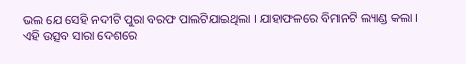ଭଲ ଯେ ସେହି ନଦୀଟି ପୁରା ବରଫ ପାଲଟିଯାଇଥିଲା । ଯାହାଫଳରେ ବିମାନଟି ଲ୍ୟାଣ୍ଡ କଲା ।
ଏହି ଉତ୍ସବ ସାରା ଦେଶରେ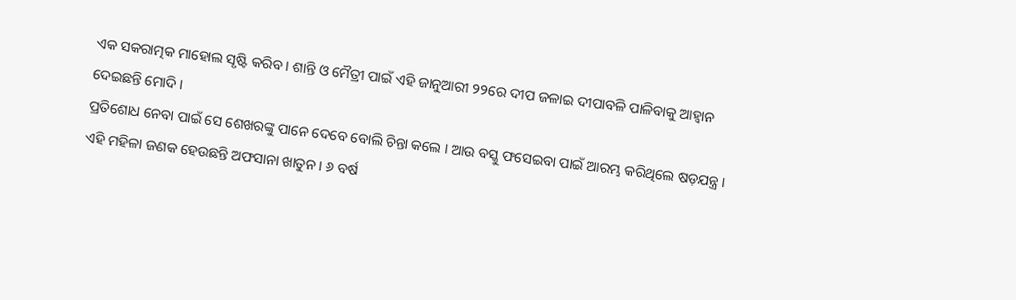ଏକ ସକରାତ୍ମକ ମାହୋଲ ସୃଷ୍ଟି କରିବ । ଶାନ୍ତି ଓ ମୈତ୍ରୀ ପାଇଁ ଏହି ଜାନୁଆରୀ ୨୨ରେ ଦୀପ ଜଳାଇ ଦୀପାବଳି ପାଳିବାକୁ ଆହ୍ୱାନ ଦେଇଛନ୍ତି ମୋଦି ।
ପ୍ରତିଶୋଧ ନେବା ପାଇଁ ସେ ଶେଖରଙ୍କୁ ପାନେ ଦେବେ ବୋଲି ଚିନ୍ତା କଲେ । ଆଉ ବସ୍କୁ ଫସେଇବା ପାଇଁ ଆରମ୍ଭ କରିଥିଲେ ଷଡ଼ଯନ୍ତ୍ର ।
ଏହି ମହିଳା ଜଣକ ହେଉଛନ୍ତି ଅଫସାନା ଖାତୁନ । ୬ ବର୍ଷ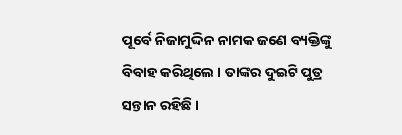ପୂର୍ବେ ନିଜାମୁଦ୍ଦିନ ନାମକ ଜଣେ ବ୍ୟକ୍ତିଙ୍କୁ ବିବାହ କରିଥିଲେ । ତାଙ୍କର ଦୁଇଟି ପୁତ୍ର ସନ୍ତାନ ରହିଛି ।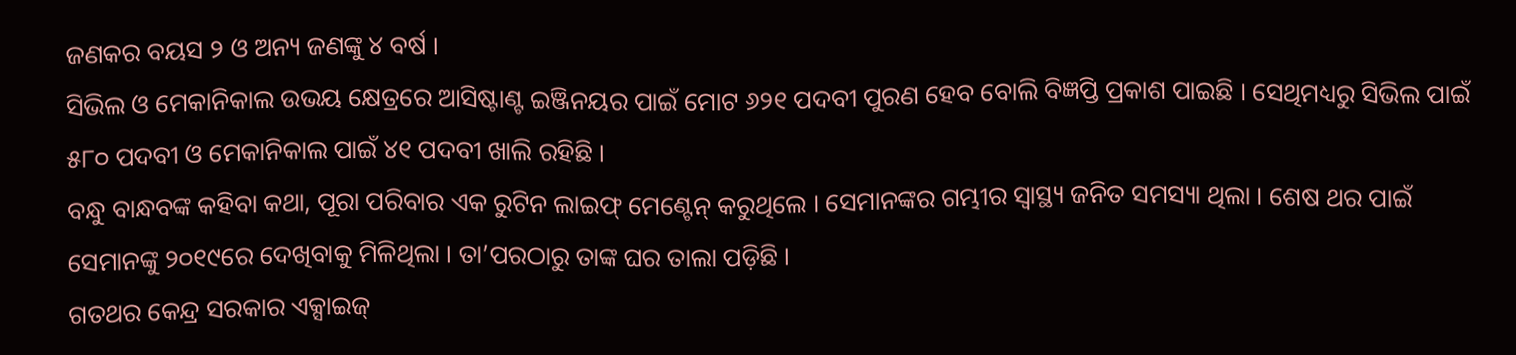ଜଣକର ବୟସ ୨ ଓ ଅନ୍ୟ ଜଣଙ୍କୁ ୪ ବର୍ଷ ।
ସିଭିଲ ଓ ମେକାନିକାଲ ଉଭୟ କ୍ଷେତ୍ରରେ ଆସିଷ୍ଟାଣ୍ଟ ଇଞ୍ଜିନୟର ପାଇଁ ମୋଟ ୬୨୧ ପଦବୀ ପୁରଣ ହେବ ବୋଲି ବିଜ୍ଞପ୍ତି ପ୍ରକାଶ ପାଇଛି । ସେଥିମଧ୍ୟରୁ ସିଭିଲ ପାଇଁ ୫୮୦ ପଦବୀ ଓ ମେକାନିକାଲ ପାଇଁ ୪୧ ପଦବୀ ଖାଲି ରହିଛି ।
ବନ୍ଧୁ ବାନ୍ଧବଙ୍କ କହିବା କଥା, ପୂରା ପରିବାର ଏକ ରୁଟିନ ଲାଇଫ୍ ମେଣ୍ଟେନ୍ କରୁଥିଲେ । ସେମାନଙ୍କର ଗମ୍ଭୀର ସ୍ୱାସ୍ଥ୍ୟ ଜନିତ ସମସ୍ୟା ଥିଲା । ଶେଷ ଥର ପାଇଁ ସେମାନଙ୍କୁ ୨୦୧୯ରେ ଦେଖିବାକୁ ମିଳିଥିଲା । ତା’ପରଠାରୁ ତାଙ୍କ ଘର ତାଲା ପଡ଼ିଛି ।
ଗତଥର କେନ୍ଦ୍ର ସରକାର ଏକ୍ସାଇଜ୍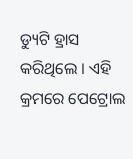ଡ୍ୟୁଟି ହ୍ରାସ କରିଥିଲେ । ଏହି କ୍ରମରେ ପେଟ୍ରୋଲ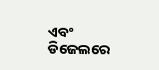ଏବଂ ଡିଜେଲରେ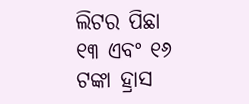ଲିଟର ପିଛା ୧୩ ଏବଂ ୧୬ ଟଙ୍କା ହ୍ରାସ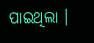ପାଇଥିଲା ।